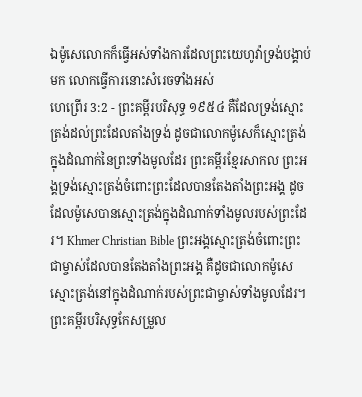ឯម៉ូសេលោកក៏ធ្វើអស់ទាំងការដែលព្រះយេហូវ៉ាទ្រង់បង្គាប់មក លោកធ្វើការនោះសំរេចទាំងអស់
ហេព្រើរ 3:2 - ព្រះគម្ពីរបរិសុទ្ធ ១៩៥៤ គឺដែលទ្រង់ស្មោះត្រង់ដល់ព្រះដែលតាំងទ្រង់ ដូចជាលោកម៉ូសេក៏ស្មោះត្រង់ ក្នុងដំណាក់នៃព្រះទាំងមូលដែរ ព្រះគម្ពីរខ្មែរសាកល ព្រះអង្គទ្រង់ស្មោះត្រង់ចំពោះព្រះដែលបានតែងតាំងព្រះអង្គ ដូចដែលម៉ូសេបានស្មោះត្រង់ក្នុងដំណាក់ទាំងមូលរបស់ព្រះដែរ។ Khmer Christian Bible ព្រះអង្គស្មោះត្រង់ចំពោះព្រះជាម្ចាស់ដែលបានតែងតាំងព្រះអង្គ គឺដូចជាលោកម៉ូសេស្មោះត្រង់នៅក្នុងដំណាក់របស់ព្រះជាម្ចាស់ទាំងមូលដែរ។ ព្រះគម្ពីរបរិសុទ្ធកែសម្រួល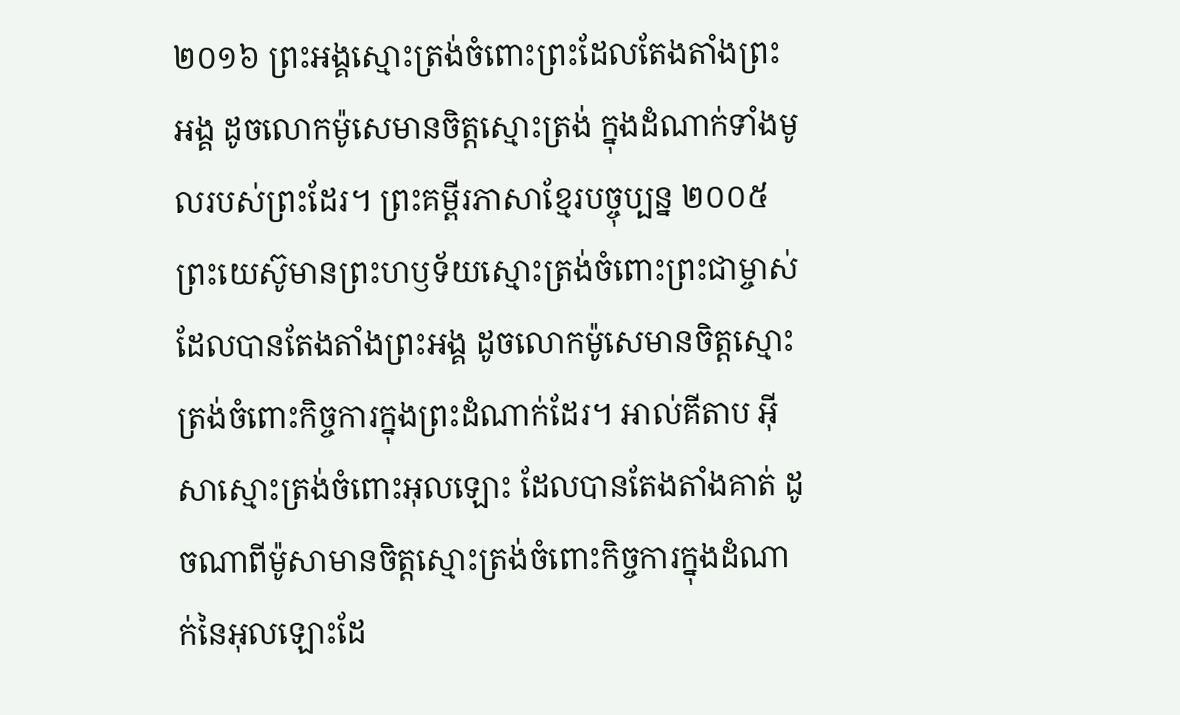២០១៦ ព្រះអង្គស្មោះត្រង់ចំពោះព្រះដែលតែងតាំងព្រះអង្គ ដូចលោកម៉ូសេមានចិត្តស្មោះត្រង់ ក្នុងដំណាក់ទាំងមូលរបស់ព្រះដែរ។ ព្រះគម្ពីរភាសាខ្មែរបច្ចុប្បន្ន ២០០៥ ព្រះយេស៊ូមានព្រះហឫទ័យស្មោះត្រង់ចំពោះព្រះជាម្ចាស់ ដែលបានតែងតាំងព្រះអង្គ ដូចលោកម៉ូសេមានចិត្តស្មោះត្រង់ចំពោះកិច្ចការក្នុងព្រះដំណាក់ដែរ។ អាល់គីតាប អ៊ីសាស្មោះត្រង់ចំពោះអុលឡោះ ដែលបានតែងតាំងគាត់ ដូចណាពីម៉ូសាមានចិត្ដស្មោះត្រង់ចំពោះកិច្ចការក្នុងដំណាក់នៃអុលឡោះដែ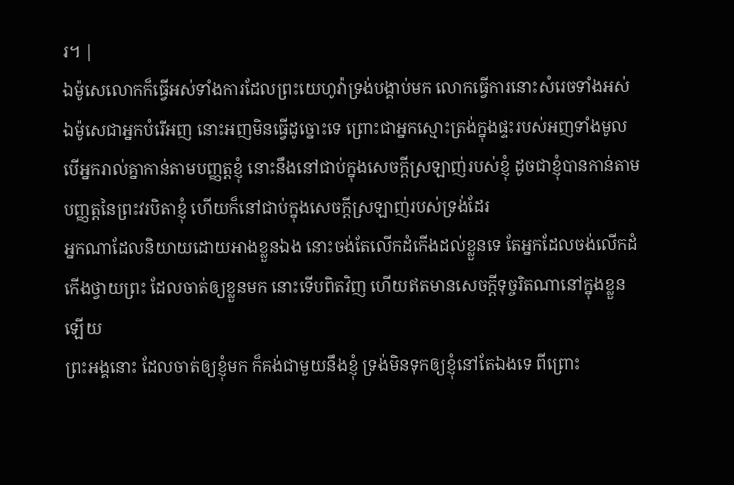រ។ |
ឯម៉ូសេលោកក៏ធ្វើអស់ទាំងការដែលព្រះយេហូវ៉ាទ្រង់បង្គាប់មក លោកធ្វើការនោះសំរេចទាំងអស់
ឯម៉ូសេជាអ្នកបំរើអញ នោះអញមិនធ្វើដូច្នោះទេ ព្រោះជាអ្នកស្មោះត្រង់ក្នុងផ្ទះរបស់អញទាំងមូល
បើអ្នករាល់គ្នាកាន់តាមបញ្ញត្តខ្ញុំ នោះនឹងនៅជាប់ក្នុងសេចក្ដីស្រឡាញ់របស់ខ្ញុំ ដូចជាខ្ញុំបានកាន់តាមបញ្ញត្តនៃព្រះវរបិតាខ្ញុំ ហើយក៏នៅជាប់ក្នុងសេចក្ដីស្រឡាញ់របស់ទ្រង់ដែរ
អ្នកណាដែលនិយាយដោយអាងខ្លួនឯង នោះចង់តែលើកដំកើងដល់ខ្លួនទេ តែអ្នកដែលចង់លើកដំកើងថ្វាយព្រះ ដែលចាត់ឲ្យខ្លួនមក នោះទើបពិតវិញ ហើយឥតមានសេចក្ដីទុច្ចរិតណានៅក្នុងខ្លួនឡើយ
ព្រះអង្គនោះ ដែលចាត់ឲ្យខ្ញុំមក ក៏គង់ជាមួយនឹងខ្ញុំ ទ្រង់មិនទុកឲ្យខ្ញុំនៅតែឯងទេ ពីព្រោះ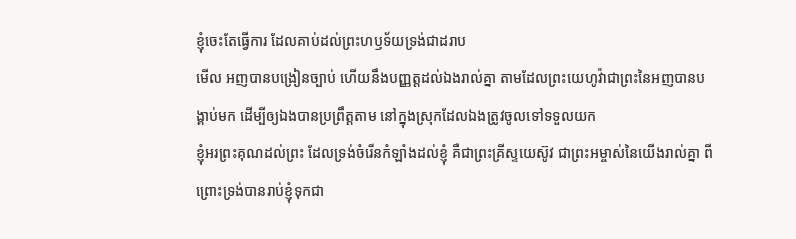ខ្ញុំចេះតែធ្វើការ ដែលគាប់ដល់ព្រះហឫទ័យទ្រង់ជាដរាប
មើល អញបានបង្រៀនច្បាប់ ហើយនឹងបញ្ញត្តដល់ឯងរាល់គ្នា តាមដែលព្រះយេហូវ៉ាជាព្រះនៃអញបានបង្គាប់មក ដើម្បីឲ្យឯងបានប្រព្រឹត្តតាម នៅក្នុងស្រុកដែលឯងត្រូវចូលទៅទទួលយក
ខ្ញុំអរព្រះគុណដល់ព្រះ ដែលទ្រង់ចំរើនកំឡាំងដល់ខ្ញុំ គឺជាព្រះគ្រីស្ទយេស៊ូវ ជាព្រះអម្ចាស់នៃយើងរាល់គ្នា ពីព្រោះទ្រង់បានរាប់ខ្ញុំទុកជា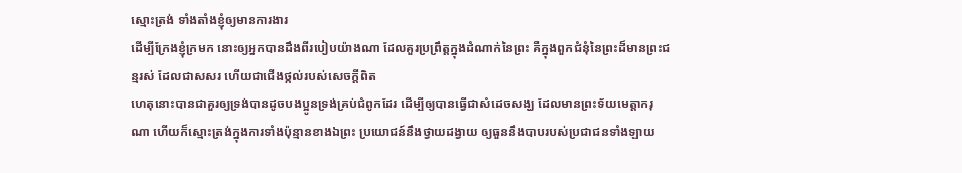ស្មោះត្រង់ ទាំងតាំងខ្ញុំឲ្យមានការងារ
ដើម្បីក្រែងខ្ញុំក្រមក នោះឲ្យអ្នកបានដឹងពីរបៀបយ៉ាងណា ដែលគួរប្រព្រឹត្តក្នុងដំណាក់នៃព្រះ គឺក្នុងពួកជំនុំនៃព្រះដ៏មានព្រះជន្មរស់ ដែលជាសសរ ហើយជាជើងថ្កល់របស់សេចក្ដីពិត
ហេតុនោះបានជាគួរឲ្យទ្រង់បានដូចបងប្អូនទ្រង់គ្រប់ជំពូកដែរ ដើម្បីឲ្យបានធ្វើជាសំដេចសង្ឃ ដែលមានព្រះទ័យមេត្តាករុណា ហើយក៏ស្មោះត្រង់ក្នុងការទាំងប៉ុន្មានខាងឯព្រះ ប្រយោជន៍នឹងថ្វាយដង្វាយ ឲ្យធួននឹងបាបរបស់ប្រជាជនទាំងឡាយ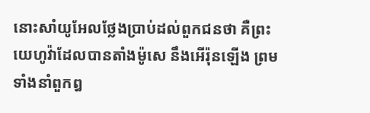នោះសាំយូអែលថ្លែងប្រាប់ដល់ពួកជនថា គឺព្រះយេហូវ៉ាដែលបានតាំងម៉ូសេ នឹងអើរ៉ុនឡើង ព្រមទាំងនាំពួកឰ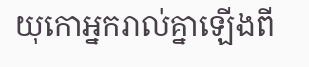យុកោអ្នករាល់គ្នាឡើងពី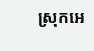ស្រុកអេ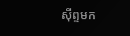ស៊ីព្ទមក